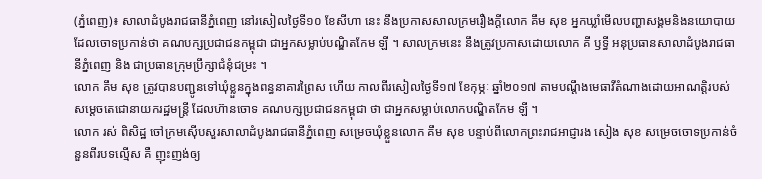(ភ្នំពេញ)៖ សាលាដំបូងរាជធានីភ្នំពេញ នៅរសៀលថ្ងៃទី១០ ខែសីហា នេះ នឹងប្រកាសសាលក្រមរឿងក្ដីលោក គឹម សុខ អ្នកឃ្លាំមើលបញ្ហាសង្គមនិងនយោបាយ ដែលចោទប្រកាន់ថា គណបក្សប្រជាជនកម្ពុជា ជាអ្នកសម្លាប់បណ្ឌិតកែម ឡី ។ សាលក្រមនេះ នឹងត្រូវប្រកាសដោយលោក គី ឫទ្ធី អនុប្រធានសាលាដំបូងរាជធានីភ្នំពេញ និង ជាប្រធានក្រុមប្រឹក្សាជំនុំជម្រះ ។
លោក គឹម សុខ ត្រូវបានបញ្ជូនទៅឃុំខ្លួនក្នុងពន្ធនាគារព្រៃស ហើយ កាលពីរសៀលថ្ងៃទី១៧ ខែកុម្ភៈ ឆ្នាំ២០១៧ តាមបណ្តឹងមេធាវីតំណាងដោយអាណត្តិរបស់សម្តេចតេជោនាយករដ្ឋមន្ត្រី ដែលហ៊ានចោទ គណបក្សប្រជាជនកម្ពុជា ថា ជាអ្នកសម្លាប់លោកបណ្ឌិតកែម ឡី ។
លោក រស់ ពិសិដ្ឋ ចៅក្រមស៊ើបសួរសាលាដំបូងរាជធានីភ្នំពេញ សម្រេចឃុំខ្លួនលោក គឹម សុខ បន្ទាប់ពីលោកព្រះរាជអាជ្ញារង សៀង សុខ សម្រេចចោទប្រកាន់ចំនួនពីរបទល្មើស គឺ ញុះញង់ឲ្យ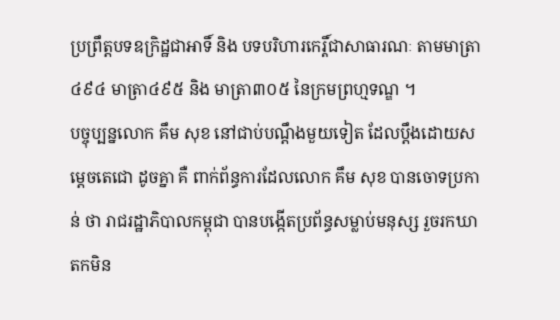ប្រព្រឹត្តបទឧក្រិដ្ឋជាអាទិ៍ និង បទបរិហារកេរ្តិ៍ជាសាធារណៈ តាមមាត្រា៤៩៤ មាត្រា៤៩៥ និង មាត្រា៣០៥ នៃក្រមព្រហ្មទណ្ឌ ។
បច្ចុប្បន្នលោក គឹម សុខ នៅជាប់បណ្តឹងមួយទៀត ដែលប្តឹងដោយសម្តេចតេជោ ដូចគ្នា គឺ ពាក់ព័ន្ធការដែលលោក គឹម សុខ បានចោទប្រកាន់ ថា រាជរដ្ឋាភិបាលកម្ពុជា បានបង្កើតប្រព័ន្ធសម្លាប់មនុស្ស រួចរកឃាតកមិន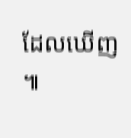ដែលឃើញ ៕